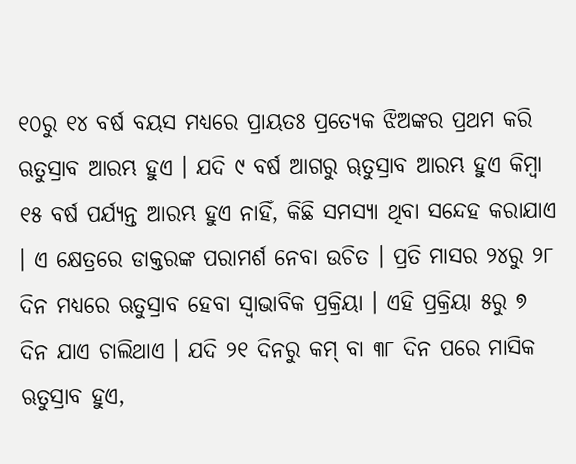୧୦ରୁ ୧୪ ବର୍ଷ ବୟସ ମଧ୍ୟରେ ପ୍ରାୟତଃ ପ୍ରତ୍ୟେକ ଝିଅଙ୍କର ପ୍ରଥମ କରି ଋତୁସ୍ରାବ ଆରମ୍ଭ ହୁଏ । ଯଦି ୯ ବର୍ଷ ଆଗରୁ ୠତୁସ୍ରାବ ଆରମ୍ଭ ହୁଏ କିମ୍ବା ୧୫ ବର୍ଷ ପର୍ଯ୍ୟନ୍ତ ଆରମ୍ଭ ହୁଏ ନାହିଁ, କିଛି ସମସ୍ୟା ଥିବା ସନ୍ଦେହ କରାଯାଏ । ଏ କ୍ଷେତ୍ରରେ ଡାକ୍ତରଙ୍କ ପରାମର୍ଶ ନେବା ଉଚିତ । ପ୍ରତି ମାସର ୨୪ରୁ ୨୮ ଦିନ ମଧ୍ୟରେ ଋତୁସ୍ରାବ ହେବା ସ୍ୱାଭାବିକ ପ୍ରକ୍ରିୟା । ଏହି ପ୍ରକ୍ରିୟା ୫ରୁ ୭ ଦିନ ଯାଏ ଚାଲିଥାଏ । ଯଦି ୨୧ ଦିନରୁ କମ୍ ବା ୩୮ ଦିନ ପରେ ମାସିକ ଋତୁସ୍ରାବ ହୁଏ,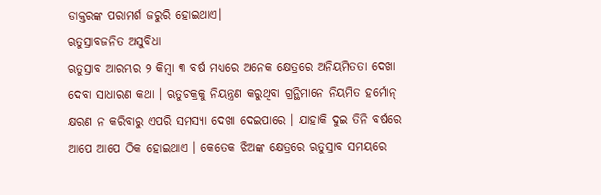ଡାକ୍ତରଙ୍କ ପରାମର୍ଶ ଜରୁରି ହୋଇଥାଏ।
ଋତୁସ୍ରାବଜନିତ ଅସୁବିଧା
ଋତୁସ୍ରାବ ଆରମ୍ଭର ୨ କିମ୍ବା ୩ ବର୍ଷ ମଧ୍ୟରେ ଅନେକ କ୍ଷେତ୍ରରେ ଅନିୟମିତତା ଦେଖା ଦେବା ସାଧାରଣ କଥା । ଋତୁଚକ୍ରକୁ ନିୟନ୍ତ୍ରଣ କରୁଥିବା ଗ୍ରନ୍ଥିମାନେ ନିୟମିତ ହର୍ମୋନ୍ କ୍ଷରଣ ନ କରିବାରୁ ଏପରି ସମସ୍ୟା ଦେଖା ଦେଇପାରେ । ଯାହାକି ଦୁଇ ତିନି ବର୍ଷରେ ଆପେ ଆପେ ଠିକ ହୋଇଥାଏ । କେତେକ ଝିଅଙ୍କ କ୍ଷେତ୍ରରେ ଋତୁସ୍ରାବ ସମୟରେ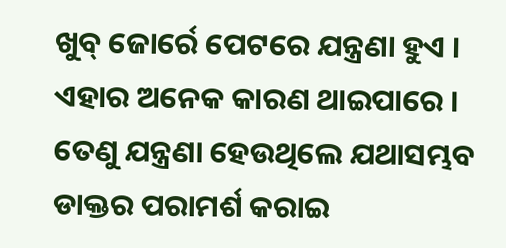ଖୁବ୍ ଜୋର୍ରେ ପେଟରେ ଯନ୍ତ୍ରଣା ହୁଏ । ଏହାର ଅନେକ କାରଣ ଥାଇପାରେ । ତେଣୁ ଯନ୍ତ୍ରଣା ହେଉଥିଲେ ଯଥାସମ୍ଭବ ଡାକ୍ତର ପରାମର୍ଶ କରାଇ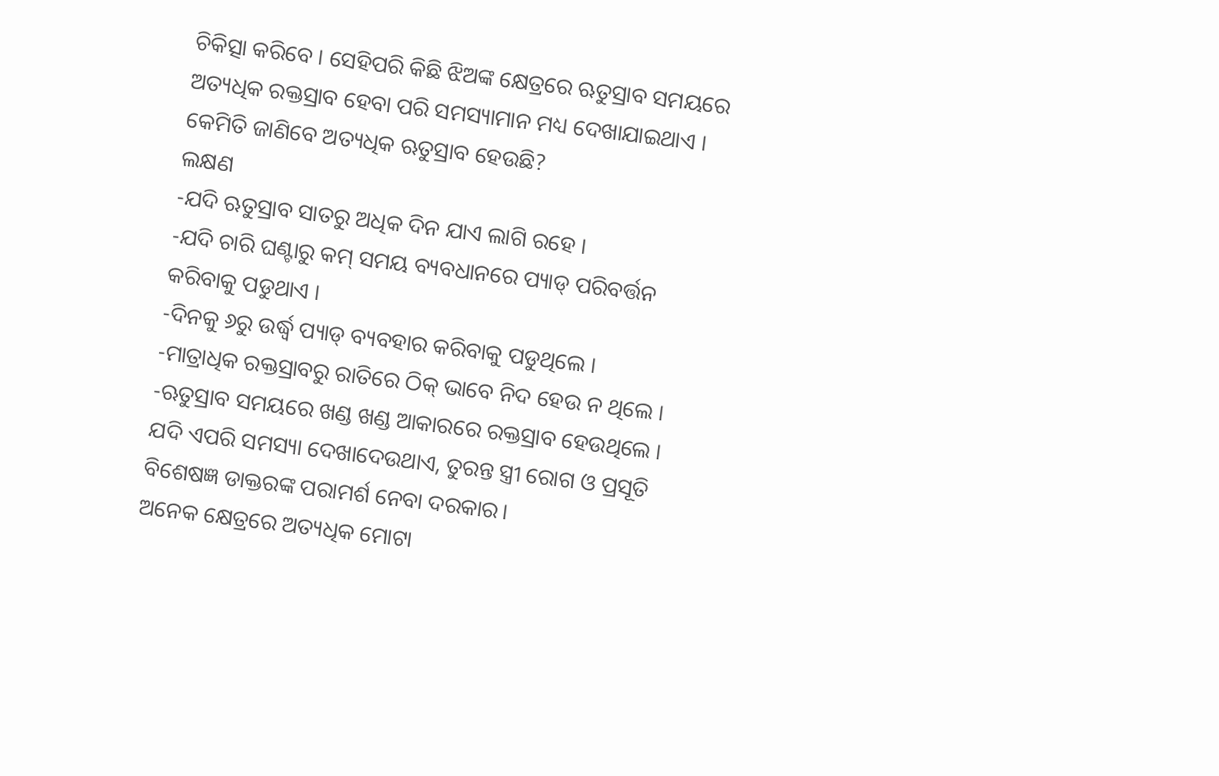ଚିକିତ୍ସା କରିବେ । ସେହିପରି କିଛି ଝିଅଙ୍କ କ୍ଷେତ୍ରରେ ଋତୁସ୍ରାବ ସମୟରେ ଅତ୍ୟଧିକ ରକ୍ତସ୍ରାବ ହେବା ପରି ସମସ୍ୟାମାନ ମଧ୍ୟ ଦେଖାଯାଇଥାଏ । କେମିତି ଜାଣିବେ ଅତ୍ୟଧିକ ଋତୁସ୍ରାବ ହେଉଛି?
ଲକ୍ଷଣ
-ଯଦି ଋତୁସ୍ରାବ ସାତରୁ ଅଧିକ ଦିନ ଯାଏ ଲାଗି ରହେ ।
-ଯଦି ଚାରି ଘଣ୍ଟାରୁ କମ୍ ସମୟ ବ୍ୟବଧାନରେ ପ୍ୟାଡ୍ ପରିବର୍ତ୍ତନ କରିବାକୁ ପଡୁଥାଏ ।
-ଦିନକୁ ୬ରୁ ଉର୍ଦ୍ଧ୍ୱ ପ୍ୟାଡ୍ ବ୍ୟବହାର କରିବାକୁ ପଡୁଥିଲେ ।
-ମାତ୍ରାଧିକ ରକ୍ତସ୍ରାବରୁ ରାତିରେ ଠିକ୍ ଭାବେ ନିଦ ହେଉ ନ ଥିଲେ ।
-ଋତୁସ୍ରାବ ସମୟରେ ଖଣ୍ଡ ଖଣ୍ଡ ଆକାରରେ ରକ୍ତସ୍ରାବ ହେଉଥିଲେ । ଯଦି ଏପରି ସମସ୍ୟା ଦେଖାଦେଉଥାଏ, ତୁରନ୍ତ ସ୍ତ୍ରୀ ରୋଗ ଓ ପ୍ରସୂତି ବିଶେଷଜ୍ଞ ଡାକ୍ତରଙ୍କ ପରାମର୍ଶ ନେବା ଦରକାର।
ଅନେକ କ୍ଷେତ୍ରରେ ଅତ୍ୟଧିକ ମୋଟା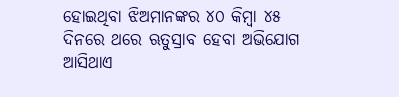ହୋଇଥିବା ଝିଅମାନଙ୍କର ୪୦ କିମ୍ବା ୪୫ ଦିନରେ ଥରେ ଋତୁସ୍ରାବ ହେବା ଅଭିଯୋଗ ଆସିଥାଏ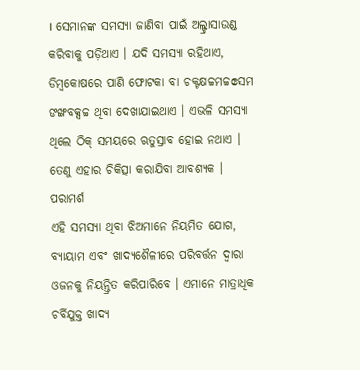। ସେମାନଙ୍କ ସମସ୍ୟା ଜାଣିବା ପାଇଁ ଅଲ୍ଟ୍ରାସାଉଣ୍ଡ କରିବାକୁ ପଡ଼ିଥାଏ । ଯଦି ସମସ୍ୟା ରହିଥାଏ, ଡିମ୍ବକୋଷରେ ପାଣି ଫୋଟକା ବା ଚକ୍ଟକ୍ଷଚ୍ଚମଚ୍ଚဧସମ ଙଙ୍ଖବକ୍ସଚ୍ଚ ଥିବା ଦେଖାଯାଇଥାଏ । ଏଭଳି ସମସ୍ୟା ଥିଲେ ଠିକ୍ ସମୟରେ ଋତୁସ୍ରାବ ହୋଇ ନଥାଏ । ତେଣୁ ଏହାର ଚିକିତ୍ସା କରାଯିବା ଆବଶ୍ୟକ ।
ପରାମର୍ଶ
ଏହି ସମସ୍ୟା ଥିବା ଝିଅମାନେ ନିୟମିତ ଯୋଗ, ବ୍ୟାୟାମ ଏବଂ ଖାଦ୍ୟଶୈଳୀରେ ପରିବର୍ତ୍ତନ ଦ୍ୱାରା ଓଜନକୁ ନିୟନ୍ତ୍ରିତ କରିପାରିବେ । ଏମାନେ ମାତ୍ରାଧିକ ଚର୍ବିଯୁକ୍ତ ଖାଦ୍ୟ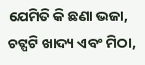ଯେମିତି କି ଛଣା ଭଜା, ଚଟ୍ପଟି ଖାଦ୍ୟ ଏବଂ ମିଠା,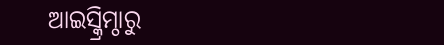ଆଇସ୍କ୍ରିମ୍ଠାରୁ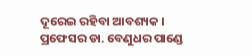ଦୂରେଇ ରହିବା ଆବଶ୍ୟକ । ପ୍ରଫେସର ଡା. ବେଣୁଧର ପାଣ୍ଡେ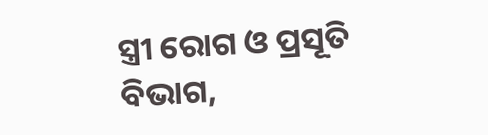ସ୍ତ୍ରୀ ରୋଗ ଓ ପ୍ରସୂତି ବିଭାଗ,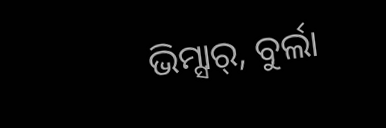ଭିମ୍ସାର୍, ବୁର୍ଲା